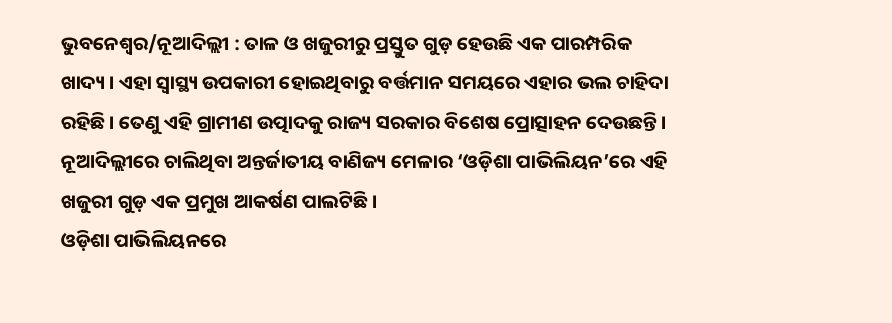ଭୁବନେଶ୍ୱର/ନୂଆଦିଲ୍ଲୀ : ତାଳ ଓ ଖଜୁରୀରୁ ପ୍ରସ୍ତୁତ ଗୁଡ଼ ହେଉଛି ଏକ ପାରମ୍ପରିକ ଖାଦ୍ୟ । ଏହା ସ୍ୱାସ୍ଥ୍ୟ ଉପକାରୀ ହୋଇଥିବାରୁ ବର୍ତ୍ତମାନ ସମୟରେ ଏହାର ଭଲ ଚାହିଦା ରହିଛି । ତେଣୁ ଏହି ଗ୍ରାମୀଣ ଉତ୍ପାଦକୁ ରାଜ୍ୟ ସରକାର ବିଶେଷ ପ୍ରୋତ୍ସାହନ ଦେଉଛନ୍ତି । ନୂଆଦିଲ୍ଲୀରେ ଚାଲିଥିବା ଅନ୍ତର୍ଜାତୀୟ ବାଣିଜ୍ୟ ମେଳାର ‘ଓଡ଼ିଶା ପାଭିଲିୟନ’ରେ ଏହି ଖଜୁରୀ ଗୁଡ଼ ଏକ ପ୍ରମୁଖ ଆକର୍ଷଣ ପାଲଟିଛି ।
ଓଡ଼ିଶା ପାଭିଲିୟନରେ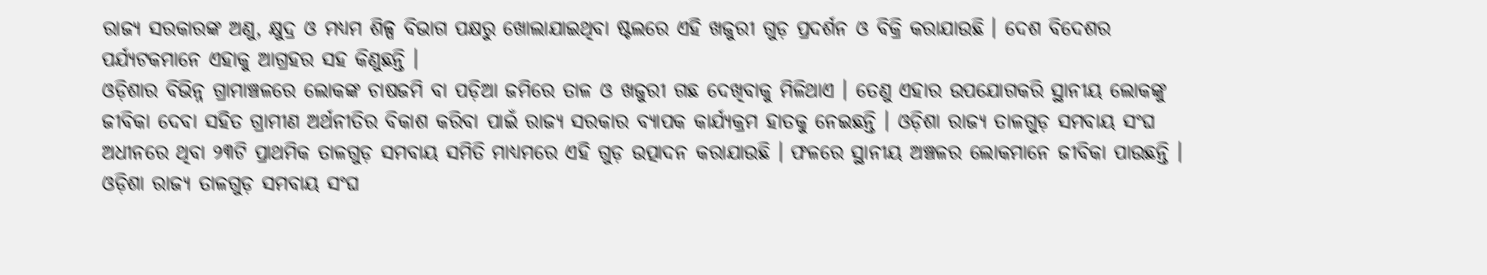ରାଜ୍ୟ ସରକାରଙ୍କ ଅଣୁ, କ୍ଷୁଦ୍ର ଓ ମଧ୍ୟମ ଶିଳ୍ପ ବିଭାଗ ପକ୍ଷରୁ ଖୋଲାଯାଇଥିବା ଷ୍ଟଲରେ ଏହି ଖଜୁରୀ ଗୁଡ଼ ପ୍ରଦର୍ଶନ ଓ ବିକ୍ରି କରାଯାଉଛି । ଦେଶ ବିଦେଶର ପର୍ଯ୍ୟଟକମାନେ ଏହାକୁ ଆଗ୍ରହର ସହ କିଣୁଛନ୍ତି ।
ଓଡ଼ିଶାର ବିଭିନ୍ନ ଗ୍ରାମାଞ୍ଚଳରେ ଲୋକଙ୍କ ଚାଷଜମି ବା ପଡ଼ିଆ ଜମିରେ ତାଳ ଓ ଖଜୁରୀ ଗଛ ଦେଖିବାକୁ ମିଳିଥାଏ । ତେଣୁ ଏହାର ଉପଯୋଗକରି ସ୍ଥାନୀୟ ଲୋକଙ୍କୁ ଜୀବିକା ଦେବା ସହିତ ଗ୍ରାମୀଣ ଅର୍ଥନୀତିର ବିକାଶ କରିବା ପାଇଁ ରାଜ୍ୟ ସରକାର ବ୍ୟାପକ କାର୍ଯ୍ୟକ୍ରମ ହାତକୁ ନେଇଛନ୍ତି । ଓଡ଼ିଶା ରାଜ୍ୟ ତାଳଗୁଡ଼ ସମବାୟ ସଂଘ ଅଧୀନରେ ଥିବା ୨୩ଟି ପ୍ରାଥମିକ ତାଳଗୁଡ଼ ସମବାୟ ସମିତି ମାଧ୍ୟମରେ ଏହି ଗୁଡ଼ ଉତ୍ପାଦନ କରାଯାଉଛି । ଫଳରେ ସ୍ଥାନୀୟ ଅଞ୍ଚଳର ଲୋକମାନେ ଜୀବିକା ପାଉଛନ୍ତି ।
ଓଡ଼ିଶା ରାଜ୍ୟ ତାଳଗୁଡ଼ ସମବାୟ ସଂଘ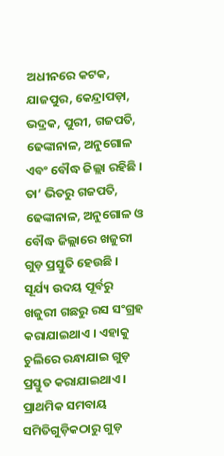ଅଧୀନରେ କଟକ, ଯାଜପୁର, କେନ୍ଦ୍ରାପଡ଼ା, ଭଦ୍ରକ, ପୁରୀ, ଗଜପତି, ଢେଙ୍କାନାଳ, ଅନୁଗୋଳ ଏବଂ ବୌଦ୍ଧ ଜିଲ୍ଲା ରହିଛି । ତା’ ଭିତରୁ ଗଜପତି, ଢେଙ୍କାନାଳ, ଅନୁଗୋଳ ଓ ବୌଦ୍ଧ ଜିଲ୍ଲାରେ ଖଜୁରୀ ଗୁଡ଼ ପ୍ରସ୍ତୁତି ହେଉଛି ।
ସୂର୍ଯ୍ୟ ଉଦୟ ପୂର୍ବରୁ ଖଜୁରୀ ଗଛରୁ ରସ ସଂଗ୍ରହ କରାଯାଇଥାଏ । ଏହାକୁ ଚୁଲିରେ ରନ୍ଧାଯାଇ ଗୁଡ଼ ପ୍ରସ୍ତୁତ କରାଯାଇଥାଏ । ପ୍ରାଥମିକ ସମବାୟ ସମିତିଗୁଡ଼ିକଠାରୁ ଗୁଡ଼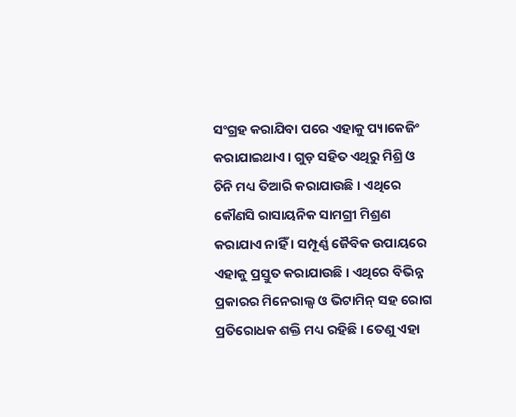ସଂଗ୍ରହ କରାଯିବା ପରେ ଏହାକୁ ପ୍ୟାକେଜିଂ କରାଯାଇଥାଏ । ଗୁଡ଼ ସହିତ ଏଥିରୁ ମିଶ୍ରି ଓ ଚିନି ମଧ୍ୟ ତିଆରି କରାଯାଉଛି । ଏଥିରେ କୌଣସି ରାସାୟନିକ ସାମଗ୍ରୀ ମିଶ୍ରଣ କରାଯାଏ ନାହିଁ । ସମ୍ପୂର୍ଣ୍ଣ ଜୈବିକ ଉପାୟରେ ଏହାକୁ ପ୍ରସ୍ତୁତ କରାଯାଉଛି । ଏଥିରେ ବିଭିନ୍ନ ପ୍ରକାରର ମିନେରାଲ୍ସ ଓ ଭିଟାମିନ୍ ସହ ରୋଗ ପ୍ରତିରୋଧକ ଶକ୍ତି ମଧ୍ୟ ରହିଛି । ତେଣୁ ଏହା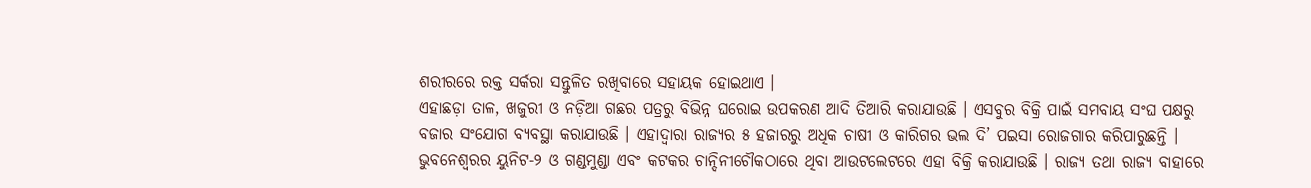ଶରୀରରେ ରକ୍ତ ସର୍କରା ସନ୍ତୁଳିତ ରଖିବାରେ ସହାୟକ ହୋଇଥାଏ ।
ଏହାଛଡ଼ା ତାଳ, ଖଜୁରୀ ଓ ନଡ଼ିଆ ଗଛର ପତ୍ରରୁ ବିଭିନ୍ନ ଘରୋଇ ଉପକରଣ ଆଦି ତିଆରି କରାଯାଉଛି । ଏସବୁର ବିକ୍ରି ପାଇଁ ସମବାୟ ସଂଘ ପକ୍ଷରୁ ବଜାର ସଂଯୋଗ ବ୍ୟବସ୍ଥା କରାଯାଉଛି । ଏହାଦ୍ୱାରା ରାଜ୍ୟର ୫ ହଜାରରୁ ଅଧିକ ଚାଷୀ ଓ କାରିଗର ଭଲ ଦି’ ପଇସା ରୋଜଗାର କରିପାରୁଛନ୍ତି ।
ଭୁବନେଶ୍ୱରର ୟୁନିଟ-୨ ଓ ଗଣ୍ଡମୁଣ୍ଡା ଏବଂ କଟକର ଚାନ୍ଦିନୀଚୌକଠାରେ ଥିବା ଆଉଟଲେଟରେ ଏହା ବିକ୍ରି କରାଯାଉଛି । ରାଜ୍ୟ ତଥା ରାଜ୍ୟ ବାହାରେ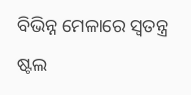ବିଭିନ୍ନ ମେଳାରେ ସ୍ୱତନ୍ତ୍ର ଷ୍ଟଲ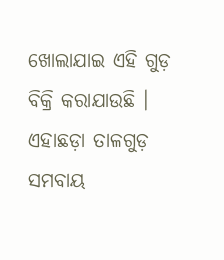ଖୋଲାଯାଇ ଏହି ଗୁଡ଼ ବିକ୍ରି କରାଯାଉଛି । ଏହାଛଡ଼ା ତାଳଗୁଡ଼ ସମବାୟ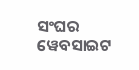ସଂଘର ୱେବସାଇଟ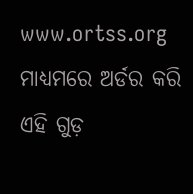www.ortss.org ମାଧ୍ୟମରେ ଅର୍ଡର କରି ଏହି ଗୁଡ଼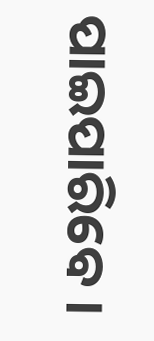ପାଇପାରିବେ ।